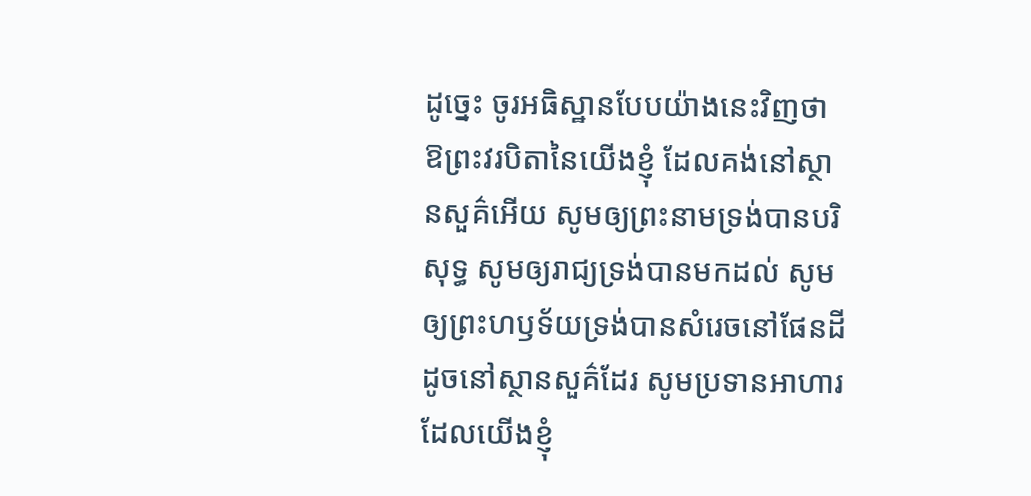ដូច្នេះ ចូរអធិស្ឋានបែបយ៉ាងនេះវិញថា ឱព្រះវរបិតានៃយើងខ្ញុំ ដែលគង់នៅស្ថានសួគ៌អើយ សូមឲ្យព្រះនាមទ្រង់បានបរិសុទ្ធ សូមឲ្យរាជ្យទ្រង់បានមកដល់ សូមឲ្យព្រះហឫទ័យទ្រង់បានសំរេចនៅផែនដី ដូចនៅស្ថានសួគ៌ដែរ សូមប្រទានអាហារដែលយើងខ្ញុំ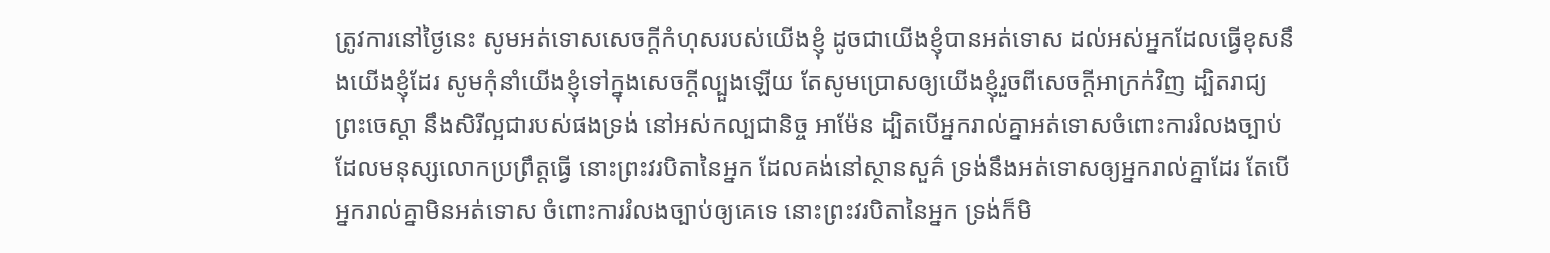ត្រូវការនៅថ្ងៃនេះ សូមអត់ទោសសេចក្ដីកំហុសរបស់យើងខ្ញុំ ដូចជាយើងខ្ញុំបានអត់ទោស ដល់អស់អ្នកដែលធ្វើខុសនឹងយើងខ្ញុំដែរ សូមកុំនាំយើងខ្ញុំទៅក្នុងសេចក្ដីល្បួងឡើយ តែសូមប្រោសឲ្យយើងខ្ញុំរួចពីសេចក្ដីអាក្រក់វិញ ដ្បិតរាជ្យ ព្រះចេស្តា នឹងសិរីល្អជារបស់ផងទ្រង់ នៅអស់កល្បជានិច្ច អាម៉ែន ដ្បិតបើអ្នករាល់គ្នាអត់ទោសចំពោះការរំលងច្បាប់ ដែលមនុស្សលោកប្រព្រឹត្តធ្វើ នោះព្រះវរបិតានៃអ្នក ដែលគង់នៅស្ថានសួគ៌ ទ្រង់នឹងអត់ទោសឲ្យអ្នករាល់គ្នាដែរ តែបើអ្នករាល់គ្នាមិនអត់ទោស ចំពោះការរំលងច្បាប់ឲ្យគេទេ នោះព្រះវរបិតានៃអ្នក ទ្រង់ក៏មិ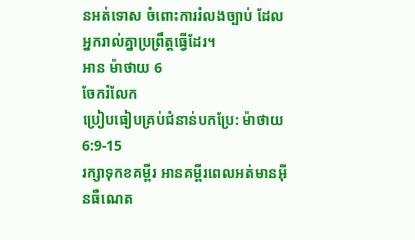នអត់ទោស ចំពោះការរំលងច្បាប់ ដែលអ្នករាល់គ្នាប្រព្រឹត្តធ្វើដែរ។
អាន ម៉ាថាយ 6
ចែករំលែក
ប្រៀបធៀបគ្រប់ជំនាន់បកប្រែ: ម៉ាថាយ 6:9-15
រក្សាទុកខគម្ពីរ អានគម្ពីរពេលអត់មានអ៊ីនធឺណេត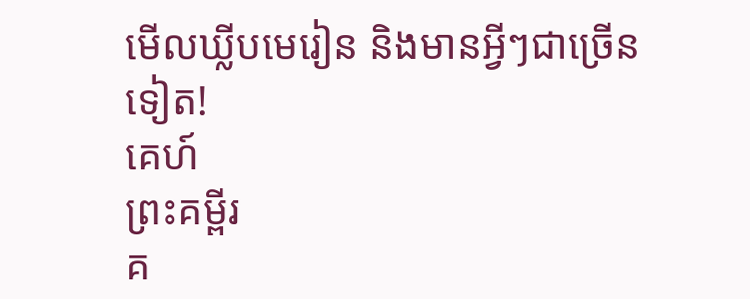មើលឃ្លីបមេរៀន និងមានអ្វីៗជាច្រើនទៀត!
គេហ៍
ព្រះគម្ពីរ
គ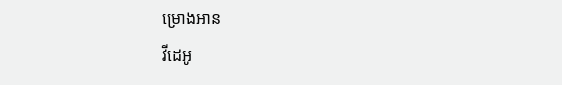ម្រោងអាន
វីដេអូ